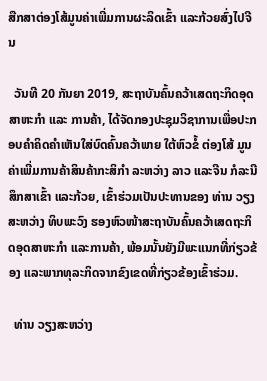ສືກສາຕ່ອງໂສ້ມູນຄ່າເພີ່ມການຜະລິດເຂົ້າ ແລະກ້ວຍສົ່ງໄປຈີນ

  ວັນທີ 20 ກັນຍາ 2019, ສະຖາບັນຄົ້ນຄວ້າເສດຖະກິດອຸດສາຫະກຳ ແລະ ການຄ້າ, ໄດ້ຈັດກອງປະຊຸມວິຊາການເພື່ອປະກອບຄຳຄິດຄຳເຫັນໃສ່ບົດຄົ້ນຄວ້າພາຍ ໃຕ້ຫົວຂໍ້ ຕ່ອງໂສ້ ມູນຄ່າເພີ່ມການຄ້າສິນຄ້າກະສິກຳ ລະຫວ່າງ ລາວ ແລະຈີນ ກໍລະນີສຶກສາເຂົ້າ ແລະກ້ວຍ, ເຂົ້າຮ່ວມເປັນປະທານຂອງ ທ່ານ ວຽງສະຫວ່າງ ທິບພະວົງ ຮອງຫົວໜ້າສະຖາບັນຄົ້ນຄວ້າເສດຖະກິດອຸດສາຫະກຳ ແລະການຄ້າ, ພ້ອມນັ້ນຍັງມີພະແນກທີ່ກ່ຽວຂ້ອງ ແລະພາກທຸລະກິດຈາກຂົງເຂດທີ່ກ່ຽວຂ້ອງເຂົ້າຮ່ວມ.

  ທ່ານ ວຽງສະຫວ່າງ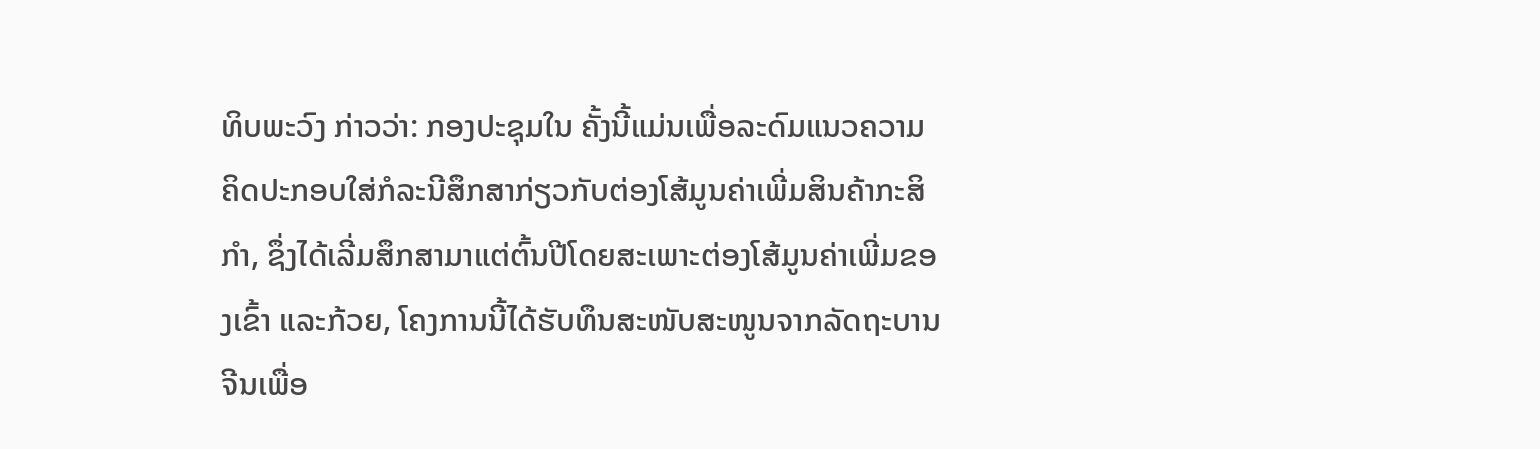ທິບພະວົງ ກ່າວວ່າ: ກອງປະຊຸມໃນ ຄັ້ງນີ້ແມ່ນເພື່ອລະດົມແນວຄວາມຄິດປະກອບໃສ່ກໍລະນີສຶກສາກ່ຽວກັບຕ່ອງໂສ້ມູນຄ່າເພີ່ມສິນຄ້າກະສິກຳ, ຊຶ່ງໄດ້ເລີ່ມສຶກສາມາແຕ່ຕົ້ນປີໂດຍສະເພາະຕ່ອງໂສ້ມູນຄ່າເພີ່ມຂອງເຂົ້າ ແລະກ້ວຍ, ໂຄງການນີ້ໄດ້ຮັບທຶນສະໜັບສະໜູນຈາກລັດຖະບານຈີນເພື່ອ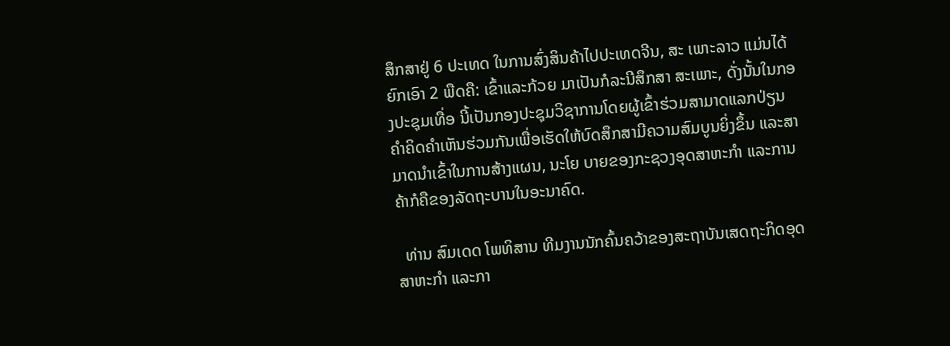ສຶກສາຢູ່ 6 ປະເທດ ໃນການສົ່ງສິນຄ້າໄປປະເທດຈີນ, ສະ ເພາະລາວ ແມ່ນໄດ້ຍົກເອົາ 2 ພືດຄື: ເຂົ້າແລະກ້ວຍ ມາເປັນກໍລະນີສຶກສາ ສະເພາະ, ດັ່ງນັ້ນໃນກອງປະຊຸມເທື່ອ ນີ້ເປັນກອງປະຊຸມວິຊາການໂດຍຜູ້ເຂົ້າຮ່ວມສາມາດແລກປ່ຽນຄຳຄິດຄຳເຫັນຮ່ວມກັນເພື່ອເຮັດໃຫ້ບົດສຶກສາມີຄວາມສົມບູນຍິ່ງຂຶ້ນ ແລະສາມາດນຳເຂົ້າໃນການສ້າງແຜນ, ນະໂຍ ບາຍຂອງກະຊວງອຸດສາຫະກຳ ແລະການຄ້າກໍຄືຂອງລັດຖະບານໃນອະນາຄົດ.

  ທ່ານ ສົມເດດ ໂພທິສານ ທີມງານນັກຄົ້ນຄວ້າຂອງສະຖາບັນເສດຖະກິດອຸດສາຫະກຳ ແລະກາ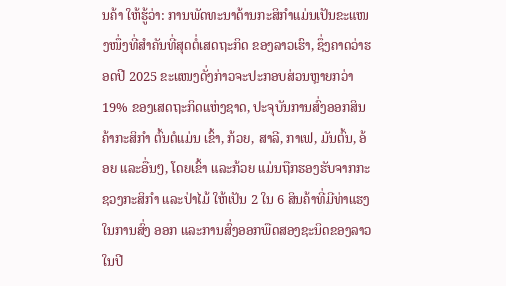ນຄ້າ ໃຫ້ຮູ້ວ່າ: ການພັດທະນາດ້ານກະສິກຳແມ່ນເປັນຂະແໜງໜຶ່ງທີ່ສຳຄັນທີ່ສຸດຕໍ່ເສດຖະກິດ ຂອງລາວເຮົາ, ຊຶ່ງຄາດວ່າຮອດປີ 2025 ຂະແໜງດັ່ງກ່າວຈະປະກອບສ່ວນຫຼາຍກວ່າ 19% ຂອງເສດຖະກິດແຫ່ງຊາດ, ປະຈຸບັນການສົ່ງອອກສິນຄ້າກະສິກຳ ຕົ້ນຕໍແມ່ນ ເຂົ້າ, ກ້ວຍ, ສາລີ, ກາເຟ, ມັນຕົ້ນ, ອ້ອຍ ແລະອື່ນໆ, ໂດຍເຂົ້າ ແລະກ້ວຍ ແມ່ນຖືກຮອງຮັບຈາກກະ ຊວງກະສິກຳ ແລະປ່າໄມ້ ໃຫ້ເປັນ 2 ໃນ 6 ສິນຄ້າທີ່ມີທ່າແຮງໃນການສົ່ງ ອອກ ແລະການສົ່ງອອກພືດສອງຊະນິດຂອງລາວໃນປີ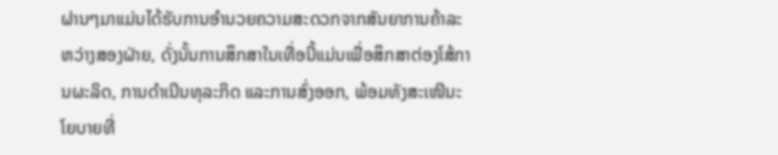ຜ່ານໆມາແມ່ນໄດ້ຮັບການອຳນວຍຄວາມສະດວກຈາກສັນຍາການຄ້າລະຫວ່າງສອງຝ່າຍ, ດັ່ງນັ້ນການສຶກສາໃນເທື່ອນີ້ແມ່ນເພື່ອສຶກສາຕ່ອງໂສ້ການຜະລິດ, ການດຳເນີນທຸລະກິດ ແລະການສົ່ງອອກ, ພ້ອມທັງສະເໜີນະໂຍບາຍທີ່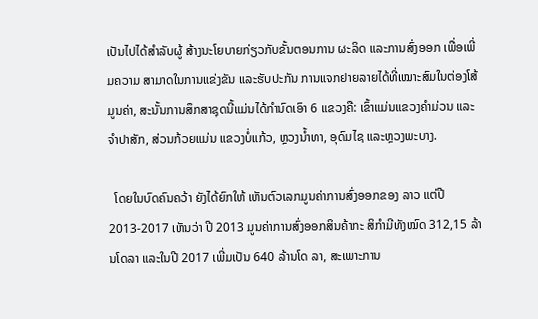ເປັນໄປໄດ້ສຳລັບຜູ້ ສ້າງນະໂຍບາຍກ່ຽວກັບຂັ້ນຕອນການ ຜະລິດ ແລະການສົ່ງອອກ ເພື່ອເພີ່ມຄວາມ ສາມາດໃນການແຂ່ງຂັນ ແລະຮັບປະກັນ ການແຈກຢາຍລາຍໄດ້ທີ່ເໝາະສົມໃນຕ່ອງໂສ້ມູນຄ່າ, ສະນັ້ນການສຶກສາຊຸດນີ້ແມ່ນໄດ້ກຳນົດເອົາ 6 ແຂວງຄື: ເຂົ້າແມ່ນແຂວງຄຳມ່ວນ ແລະຈຳປາສັກ, ສ່ວນກ້ວຍແມ່ນ ແຂວງບໍ່ແກ້ວ, ຫຼວງນ້ຳທາ, ອຸດົມໄຊ ແລະຫຼວງພະບາງ.

  ໂດຍໃນບົດຄົນຄວ້າ ຍັງໄດ້ຍົກໃຫ້ ເຫັນຕົວເລກມູນຄ່າການສົ່ງອອກຂອງ ລາວ ແຕ່ປີ 2013-2017 ເຫັນວ່າ ປີ 2013 ມູນຄ່າການສົ່ງອອກສິນຄ້າກະ ສິກຳມີທັງໝົດ 312,15 ລ້ານໂດລາ ແລະໃນປີ 2017 ເພີ່ມເປັນ 640 ລ້ານໂດ ລາ, ສະເພາະການ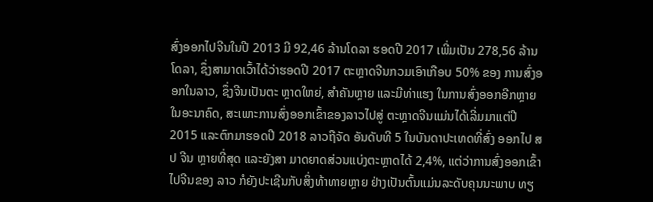ສົ່ງອອກໄປຈີນໃນປີ 2013 ມີ 92,46 ລ້ານໂດລາ ຮອດປີ 2017 ເພີ່ມເປັນ 278,56 ລ້ານໂດລາ, ຊຶ່ງສາມາດເວົ້າໄດ້ວ່າຮອດປີ 2017 ຕະຫຼາດຈີນກວມເອົາເກືອບ 50% ຂອງ ການສົ່ງອອກໃນລາວ, ຊຶ່ງຈີນເປັນຕະ ຫຼາດໃຫຍ່, ສຳຄັນຫຼາຍ ແລະມີທ່າແຮງ ໃນການສົ່ງອອກອີກຫຼາຍໃນອະນາຄົດ, ສະເພາະການສົ່ງອອກເຂົ້າຂອງລາວໄປສູ່ ຕະຫຼາດຈີນແມ່ນໄດ້ເລີ່ມມາແຕ່ປີ 2015 ແລະຕົກມາຮອດປີ 2018 ລາວຖືຈັດ ອັນດັບທີ 5 ໃນບັນດາປະເທດທີ່ສົ່ງ ອອກໄປ ສປ ຈີນ ຫຼາຍທີ່ສຸດ ແລະຍັງສາ ມາດຍາດສ່ວນແບ່ງຕະຫຼາດໄດ້ 2,4%, ແຕ່ວ່າການສົ່ງອອກເຂົ້າໄປຈີນຂອງ ລາວ ກໍຍັງປະເຊີນກັບສິ່ງທ້າທາຍຫຼາຍ ຢ່າງເປັນຕົ້ນແມ່ນລະດັບຄຸນນະພາບ ທຽ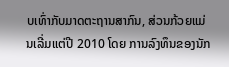ບເທົ່າກັບມາດຕະຖານສາກົນ, ສ່ວນກ້ວຍແມ່ນເລີ່ມແຕ່ປີ 2010 ໂດຍ ການລົງທຶນຂອງນັກ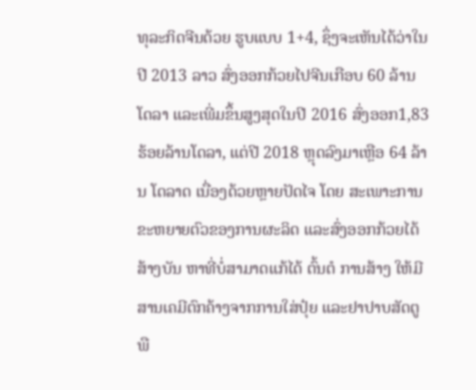ທຸລະກິດຈີນດ້ວຍ ຮູບແບບ 1+4, ຊຶ່ງຈະເຫັນໄດ້ວ່າໃນປີ 2013 ລາວ ສົ່ງອອກກ້ວຍໄປຈີນເກືອບ 60 ລ້ານໂດລາ ແລະເພີ່ມຂຶ້ນສູງສຸດໃນປີ 2016 ສົ່ງອອກ1,83 ຮ້ອຍລ້ານໂດລາ, ແຕ່ປີ 2018 ຫຼຸດລົງມາເຫຼືອ 64 ລ້ານ ໂດລາດ ເນື່ອງດ້ວຍຫຼາຍປັດໄຈ ໂດຍ ສະເພາະການຂະຫຍາຍຕົວຂອງການຜະລິດ ແລະສົ່ງອອກກ້ວຍໄດ້ສ້າງບັນ ຫາທີ່ບໍ່ສາມາດແກ້ໄດ້ ຕົ້ນຕໍ ການສ້າງ ໃຫ້ມີສານເຄມີຕົກຄ້າງຈາກການໃສ່ປຸ໋ຍ ແລະຢາປາບສັດຕູພື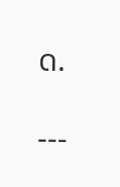ດ.

---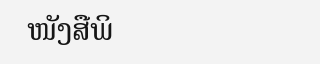ໜັງສືພິ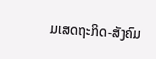ມເສດຖະກິດ-ສັງຄົມ